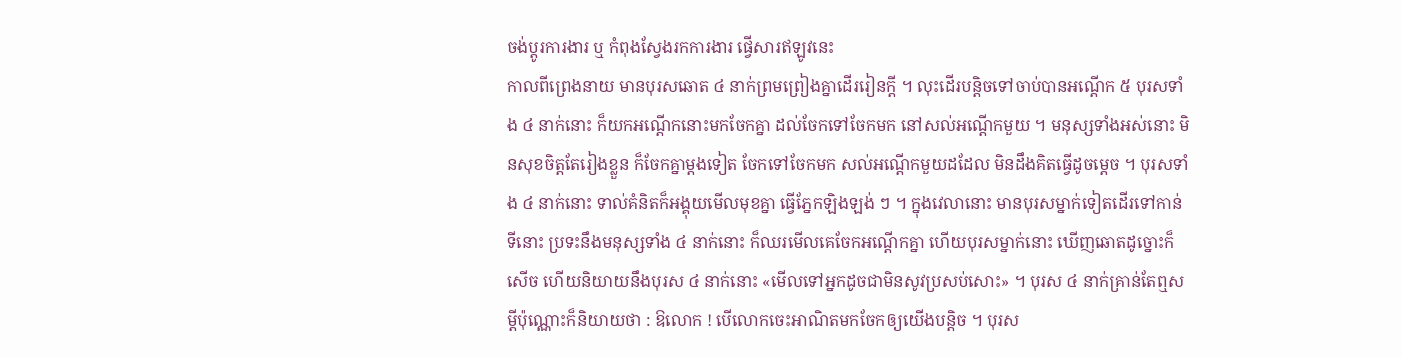ចង់ប្តូរការងារ ឬ កំពុងស្វែងរកការងារ ផ្វើសារឥឡូវនេះ
កាលពីព្រេងនាយ មានបុរសឆោត ៤ នាក់ព្រមព្រៀងគ្នាដើររៀនក្ដី ។ លុះដើរបន្តិចទៅចាប់បានអណ្ដើក ៥ បុរសទាំង ៤ នាក់នោះ ក៏យកអណ្ដើកនោះមកចែកគ្នា ដល់ចែកទៅចែកមក នៅសល់អណ្ដើកមួយ ។ មនុស្សទាំងអស់នោះ មិនសុខចិត្តតែរៀងខ្លួន ក៏ចែកគ្នាម្ដងទៀត ចែកទៅចែកមក សល់អណ្ដើកមួយដដែល មិនដឹងគិតធ្វើដូចម្ដេច ។ បុរសទាំង ៤ នាក់នោះ ទាល់គំនិតក៏អង្គុយមើលមុខគ្នា ធ្វើភ្នែកឡិងឡង់ ៗ ។ ក្នុងវេលានោះ មានបុរសម្នាក់ទៀតដើរទៅកាន់ទីនោះ ប្រទះនឹងមនុស្សទាំង ៤ នាក់នោះ ក៏ឈរមើលគេចែកអណ្ដើកគ្នា ហើយបុរសម្នាក់នោះ ឃើញឆោតដូច្នោះក៏សើច ហើយនិយាយនឹងបុរស ៤ នាក់នោះ «មើលទៅអ្នកដូចជាមិនសូវប្រសប់សោះ» ។ បុរស ៤ នាក់គ្រាន់តែឮសម្ដីប៉ុណ្ណោះក៏និយាយថា : ឱលោក ! បើលោកចេះអាណិតមកចែកឲ្យយើងបន្តិច ។ បុរស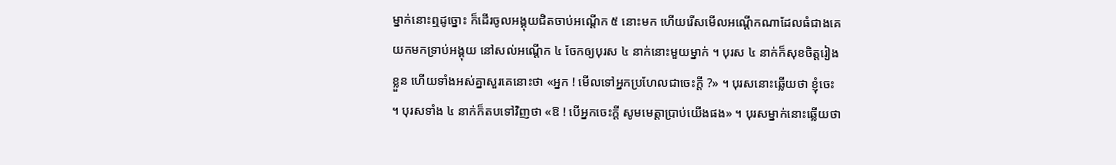ម្នាក់នោះឮដូច្នោះ ក៏ដើរចូលអង្គុយជិតចាប់អណ្ដើក ៥ នោះមក ហើយរើសមើលអណ្ដើកណាដែលធំជាងគេ យកមកទ្រាប់អង្គុយ នៅសល់អណ្ដើក ៤ ចែកឲ្យបុរស ៤ នាក់នោះមួយម្នាក់ ។ បុរស ៤ នាក់ក៏សុខចិត្តរៀងខ្លួន ហើយទាំងអស់គ្នាសួរគេនោះថា «អ្នក ! មើលទៅអ្នកប្រហែលជាចេះក្ដី ?» ។ បុរសនោះឆ្លើយថា ខ្ញុំចេះ ។ បុរសទាំង ៤ នាក់ក៏តបទៅវិញថា «ឱ ! បើអ្នកចេះក្ដី សូមមេត្តាប្រាប់យើងផង» ។ បុរសម្នាក់នោះឆ្លើយថា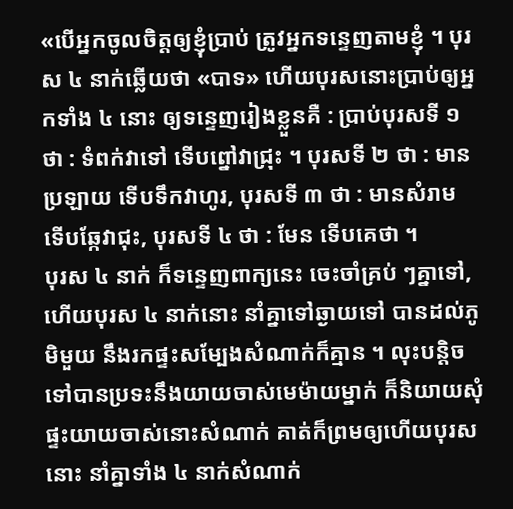«បើអ្នកចូលចិត្តឲ្យខ្ញុំប្រាប់ ត្រូវអ្នកទន្ទេញតាមខ្ញុំ ។ បុរស ៤ នាក់ឆ្លើយថា «បាទ» ហើយបុរសនោះប្រាប់ឲ្យអ្នកទាំង ៤ នោះ ឲ្យទន្ទេញរៀងខ្លួនគឺ : ប្រាប់បុរសទី ១ ថា : ទំពក់វាទៅ ទើបព្នៅវាជ្រុះ ។ បុរសទី ២ ថា : មានប្រឡាយ ទើបទឹកវាហូរ, បុរសទី ៣ ថា : មានសំរាម ទើបឆ្កែវាជុះ, បុរសទី ៤ ថា : មែន ទើបគេថា ។
បុរស ៤ នាក់ ក៏ទន្ទេញពាក្យនេះ ចេះចាំគ្រប់ ៗគ្នាទៅ, ហើយបុរស ៤ នាក់នោះ នាំគ្នាទៅឆ្ងាយទៅ បានដល់ភូមិមួយ នឹងរកផ្ទះសម្បែងសំណាក់ក៏គ្មាន ។ លុះបន្តិចទៅបានប្រទះនឹងយាយចាស់មេម៉ាយម្នាក់ ក៏និយាយសុំផ្ទះយាយចាស់នោះសំណាក់ គាត់ក៏ព្រមឲ្យហើយបុរសនោះ នាំគ្នាទាំង ៤ នាក់សំណាក់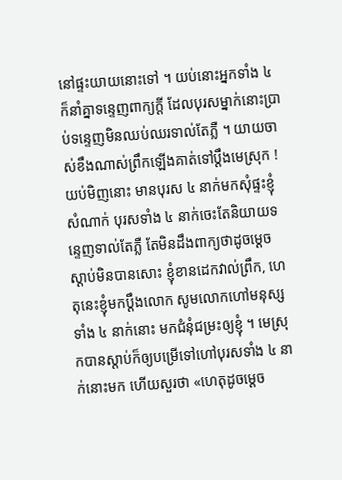នៅផ្ទះយាយនោះទៅ ។ យប់នោះអ្នកទាំង ៤ ក៏នាំគ្នាទន្ទេញពាក្យក្ដី ដែលបុរសម្នាក់នោះប្រាប់ទន្ទេញមិនឈប់ឈរទាល់តែភ្លឺ ។ យាយចាស់ខឹងណាស់ព្រឹកឡើងគាត់ទៅប្ដឹងមេស្រុក ! យប់មិញនោះ មានបុរស ៤ នាក់មកសុំផ្ទះខ្ញុំសំណាក់ បុរសទាំង ៤ នាក់ចេះតែនិយាយទន្ទេញទាល់តែភ្លឺ តែមិនដឹងពាក្យថាដូចម្ដេច ស្ដាប់មិនបានសោះ ខ្ញុំខានដេកវាល់ព្រឹក, ហេតុនេះខ្ញុំមកប្ដឹងលោក សូមលោកហៅមនុស្សទាំង ៤ នាក់នោះ មកជំនុំជម្រះឲ្យខ្ញុំ ។ មេស្រុកបានស្ដាប់ក៏ឲ្យបម្រើទៅហៅបុរសទាំង ៤ នាក់នោះមក ហើយសួរថា «ហេតុដូចម្ដេច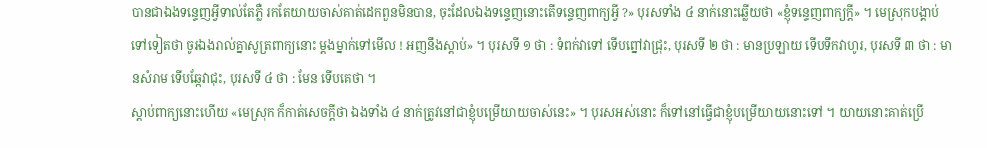បានជាឯងទន្ទេញអ្វីទាល់តែភ្លឺ រកតែយាយចាស់គាត់ដេកពួនមិនបាន, ចុះដែលឯងទន្ទេញនោះតើទន្ទេញពាក្យអ្វី ?» បុរសទាំង ៤ នាក់នោះឆ្លើយថា «ខ្ញុំទន្ទេញពាក្យក្ដី» ។ មេស្រុកបង្គាប់ទៅទៀតថា ចូរឯងរាល់គ្នាសូត្រពាក្យនោះ ម្ដងម្នាក់ទៅមើល ! អញនឹងស្ដាប់» ។ បុរសទី ១ ថា : ទំពក់វាទៅ ទើបព្នៅវាជ្រុះ, បុរសទី ២ ថា : មានប្រឡាយ ទើបទឹកវាហូរ, បុរសទី ៣ ថា : មានសំរាម ទើបឆ្កែវាជុះ, បុរសទី ៤ ថា : មែន ទើបគេថា ។
ស្ដាប់ពាក្យនោះហើយ «មេស្រុក ក៏កាត់សេចក្ដីថា ឯងទាំង ៤ នាក់ត្រូវនៅជាខ្ញុំបម្រើយាយចាស់នេះ» ។ បុរសអស់នោះ ក៏ទៅនៅធ្វើជាខ្ញុំបម្រើយាយនោះទៅ ។ យាយនោះគាត់ប្រើ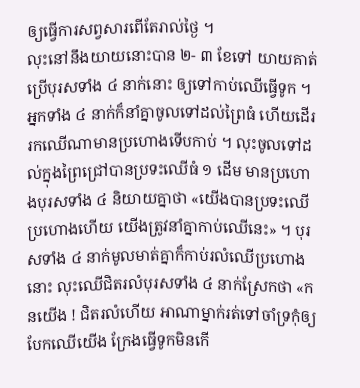ឲ្យធ្វើការសព្វសារពើតែរាល់ថ្ងៃ ។
លុះនៅនឹងយាយនោះបាន ២- ៣ ខែទៅ យាយគាត់ប្រើបុរសទាំង ៤ នាក់នោះ ឲ្យទៅកាប់ឈើធ្វើទូក ។ អ្នកទាំង ៤ នាក់ក៏នាំគ្នាចូលទៅដល់ព្រៃធំ ហើយដើររកឈើណាមានប្រហោងទើបកាប់ ។ លុះចូលទៅដល់ក្នុងព្រៃជ្រៅបានប្រទះឈើធំ ១ ដើម មានប្រហោងបុរសទាំង ៤ និយាយគ្នាថា «យើងបានប្រទះឈើប្រហោងហើយ យើងត្រូវនាំគ្នាកាប់ឈើនេះ» ។ បុរសទាំង ៤ នាក់មូលមាត់គ្នាក៏កាប់រលំឈើប្រហោងនោះ លុះឈើជិតរលំបុរសទាំង ៤ នាក់ស្រែកថា «កនយើង ! ជិតរលំហើយ អាណាម្នាក់រត់ទៅចាំទ្រកុំឲ្យបែកឈើយើង ក្រែងធ្វើទូកមិនកើ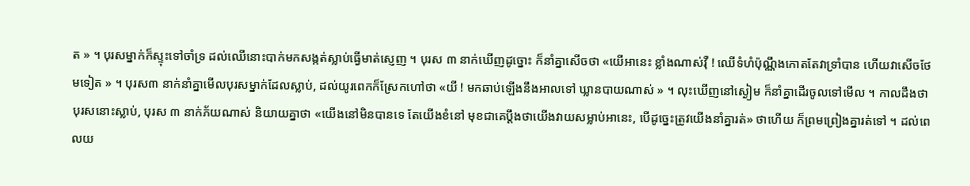ត » ។ បុរសម្នាក់ក៏ស្ទុះទៅចាំទ្រ ដល់ឈើនោះបាក់មកសង្កត់ស្លាប់ធ្វើមាត់ស្ញេញ ។ បុរស ៣ នាក់ឃើញដូច្នោះ ក៏នាំគ្នាសើចថា «យើអានេះ ខ្លាំងណាស់វ៉ឺ ! ឈើទំហំប៉ុណ្ណឹងកោតតែវាទ្រាំបាន ហើយវាសើចថែមទៀត » ។ បុរស៣ នាក់នាំគ្នាមើលបុរសម្នាក់ដែលស្លាប់, ដល់យូរពេកក៏ស្រែកហៅថា «យី ! មកឆាប់ឡើងនឹងអាលទៅ ឃ្លានបាយណាស់ » ។ លុះឃើញនៅស្ងៀម ក៏នាំគ្នាដើរចូលទៅមើល ។ កាលដឹងថា បុរសនោះស្លាប់, បុរស ៣ នាក់ភ័យណាស់ និយាយគ្នាថា «យើងនៅមិនបានទេ តែយើងខំនៅ មុខជាគេប្ដឹងថាយើងវាយសម្លាប់អានេះ, បើដូច្នេះត្រូវយើងនាំគ្នារត់» ថាហើយ ក៏ព្រមព្រៀងគ្នារត់ទៅ ។ ដល់ពេលយ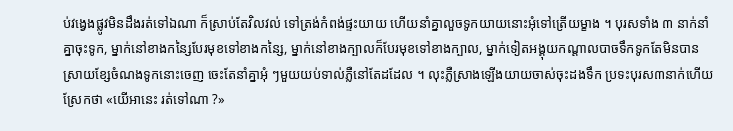ប់វង្វេងផ្លូវមិនដឹងរត់ទៅឯណា ក៏ស្រាប់តែវិលវល់ ទៅត្រង់កំពង់ផ្ទះយាយ ហើយនាំគ្នាលួចទូកយាយនោះអុំទៅត្រើយម្ខាង ។ បុរសទាំង ៣ នាក់នាំគ្នាចុះទូក, ម្នាក់នៅខាងកន្សៃបែរមុខទៅខាងកន្សៃ, ម្នាក់នៅខាងក្បាលក៏បែរមុខទៅខាងក្បាល, ម្នាក់ទៀតអង្គុយកណ្ដាលបាចទឹកទូកតែមិនបានស្រាយខ្សែចំណងទូកនោះចេញ ចេះតែនាំគ្នាអុំ ៗមួយយប់ទាល់ភ្លឺនៅតែដដែល ។ លុះភ្លឺស្រាងឡើងយាយចាស់ចុះដងទឹក ប្រទះបុរស៣នាក់ហើយស្រែកថា «យើអានេះ រត់ទៅណា ?»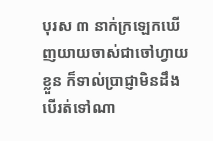បុរស ៣ នាក់ក្រឡេកឃើញយាយចាស់ជាចៅហ្វាយខ្លួន ក៏ទាល់ប្រាជ្ញាមិនដឹងបើរត់ទៅណា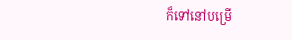ក៏ទៅនៅបម្រើ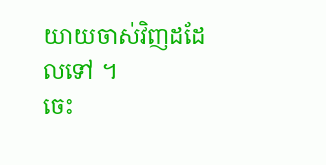យាយចាស់វិញដដែលទៅ ។
ចេះ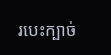របេះក្បាច់